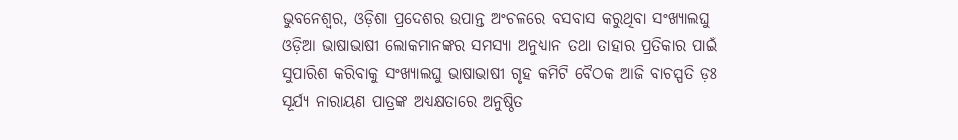ଭୁବନେଶ୍ୱର, ଓଡ଼ିଶା ପ୍ରଦେଶର ଉପାନ୍ତ ଅଂଚଳରେ ବସବାସ କରୁଥିବା ସଂଖ୍ୟାଲଘୁ ଓଡ଼ିଆ ଭାଷାଭାଷୀ ଲୋକମାନଙ୍କର ସମସ୍ୟା ଅନୁଧ୍ୟାନ ତଥା ତାହାର ପ୍ରତିକାର ପାଇଁ ସୁପାରିଶ କରିବାକୁ ସଂଖ୍ୟାଲଘୁ ଭାଷାଭାଷୀ ଗୃହ କମିଟି ବୈଠକ ଆଜି ବାଚସ୍ପତି ଡ଼ଃ ସୂର୍ଯ୍ୟ ନାରାୟଣ ପାତ୍ରଙ୍କ ଅଧ୍ୟକ୍ଷତାରେ ଅନୁଷ୍ଠିତ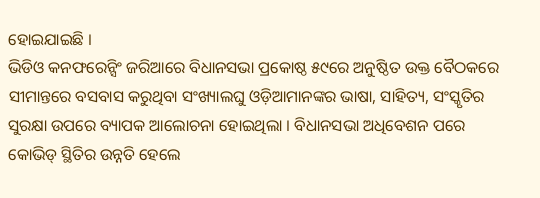ହୋଇଯାଇଛି ।
ଭିଡିଓ କନଫରେନ୍ସିଂ ଜରିଆରେ ବିଧାନସଭା ପ୍ରକୋଷ୍ଠ ୫୯ରେ ଅନୁଷ୍ଠିତ ଉକ୍ତ ବୈଠକରେ ସୀମାନ୍ତରେ ବସବାସ କରୁଥିବା ସଂଖ୍ୟାଲଘୁ ଓଡ଼ିଆମାନଙ୍କର ଭାଷା, ସାହିତ୍ୟ, ସଂସ୍କୃତିର ସୁରକ୍ଷା ଉପରେ ବ୍ୟାପକ ଆଲୋଚନା ହୋଇଥିଲା । ବିଧାନସଭା ଅଧିବେଶନ ପରେ କୋଭିଡ୍ ସ୍ଥିତିର ଉନ୍ନତି ହେଲେ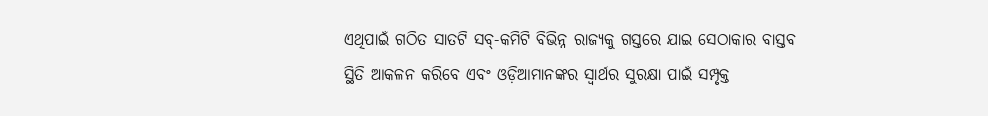ଏଥିପାଇଁ ଗଠିତ ସାତଟି ସବ୍-କମିଟି ବିଭିନ୍ନ ରାଜ୍ୟକୁ ଗସ୍ତରେ ଯାଇ ସେଠାକାର ବାସ୍ତବ ସ୍ଥିତି ଆକଳନ କରିବେ ଏବଂ ଓଡ଼ିଆମାନଙ୍କର ସ୍ୱାର୍ଥର ସୁରକ୍ଷା ପାଇଁ ସମ୍ପୃକ୍ତ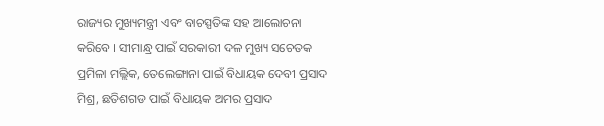ରାଜ୍ୟର ମୁଖ୍ୟମନ୍ତ୍ରୀ ଏବଂ ବାଚସ୍ପତିଙ୍କ ସହ ଆଲୋଚନା କରିବେ । ସୀମାନ୍ଧ୍ର ପାଇଁ ସରକାରୀ ଦଳ ମୁଖ୍ୟ ସଚେତକ ପ୍ରମିଳା ମଲ୍ଲିକ, ତେଲେଙ୍ଗାନା ପାଇଁ ବିଧାୟକ ଦେବୀ ପ୍ରସାଦ ମିଶ୍ର, ଛତିଶଗଡ ପାଇଁ ବିଧାୟକ ଅମର ପ୍ରସାଦ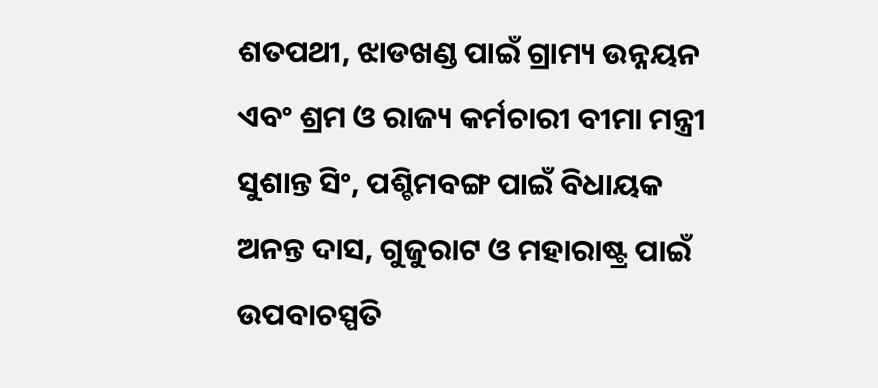ଶତପଥୀ, ଝାଡଖଣ୍ଡ ପାଇଁ ଗ୍ରାମ୍ୟ ଉନ୍ନୟନ ଏବଂ ଶ୍ରମ ଓ ରାଜ୍ୟ କର୍ମଚାରୀ ବୀମା ମନ୍ତ୍ରୀ ସୁଶାନ୍ତ ସିଂ, ପଶ୍ଚିମବଙ୍ଗ ପାଇଁ ବିଧାୟକ ଅନନ୍ତ ଦାସ, ଗୁଜୁରାଟ ଓ ମହାରାଷ୍ଟ୍ର ପାଇଁ ଉପବାଚସ୍ପତି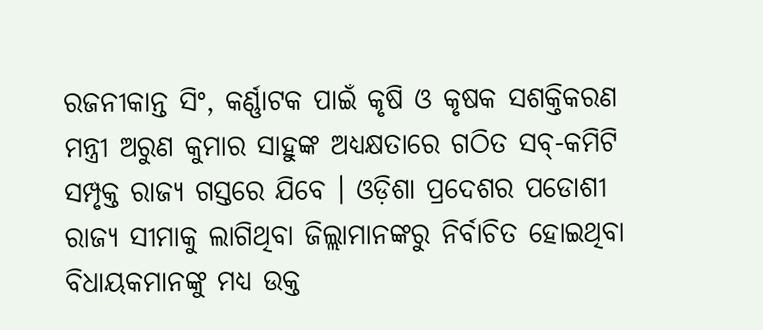ରଜନୀକାନ୍ତ ସିଂ, କର୍ଣ୍ଣାଟକ ପାଇଁ କୃଷି ଓ କୃଷକ ସଶକ୍ତିକରଣ ମନ୍ତ୍ରୀ ଅରୁଣ କୁମାର ସାହୁଙ୍କ ଅଧ୍ୟକ୍ଷତାରେ ଗଠିତ ସବ୍-କମିଟି ସମ୍ପୃକ୍ତ ରାଜ୍ୟ ଗସ୍ତରେ ଯିବେ । ଓଡ଼ିଶା ପ୍ରଦେଶର ପଡୋଶୀ ରାଜ୍ୟ ସୀମାକୁ ଲାଗିଥିବା ଜିଲ୍ଲାମାନଙ୍କରୁ ନିର୍ବାଚିତ ହୋଇଥିବା ବିଧାୟକମାନଙ୍କୁ ମଧ୍ୟ ଉକ୍ତ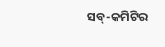ସବ୍-କମିଟିର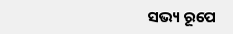ସଭ୍ୟ ରୂପେ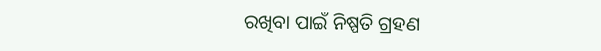ରଖିବା ପାଇଁ ନିଷ୍ପତି ଗ୍ରହଣ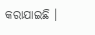କରାଯାଇଛି ।